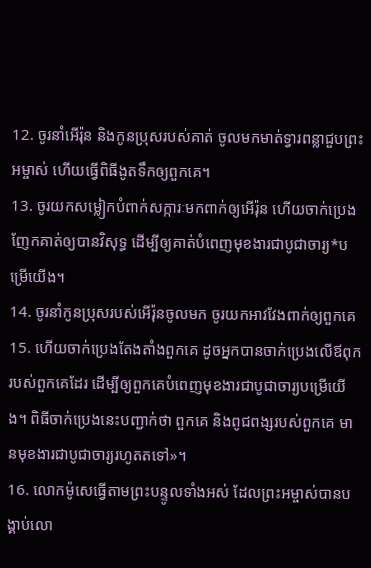12. ចូរនាំអើរ៉ុន និងកូនប្រុសរបស់គាត់ ចូលមកមាត់ទ្វារពន្លាជួបព្រះអម្ចាស់ ហើយធ្វើពិធីងូតទឹកឲ្យពួកគេ។
13. ចូរយកសម្លៀកបំពាក់សក្ការៈមកពាក់ឲ្យអើរ៉ុន ហើយចាក់ប្រេងញែកគាត់ឲ្យបានវិសុទ្ធ ដើម្បីឲ្យគាត់បំពេញមុខងារជាបូជាចារ្យ*បម្រើយើង។
14. ចូរនាំកូនប្រុសរបស់អើរ៉ុនចូលមក ចូរយកអាវវែងពាក់ឲ្យពួកគេ
15. ហើយចាក់ប្រេងតែងតាំងពួកគេ ដូចអ្នកបានចាក់ប្រេងលើឪពុករបស់ពួកគេដែរ ដើម្បីឲ្យពួកគេបំពេញមុខងារជាបូជាចារ្យបម្រើយើង។ ពិធីចាក់ប្រេងនេះបញ្ជាក់ថា ពួកគេ និងពូជពង្សរបស់ពួកគេ មានមុខងារជាបូជាចារ្យរហូតតទៅ»។
16. លោកម៉ូសេធ្វើតាមព្រះបន្ទូលទាំងអស់ ដែលព្រះអម្ចាស់បានបង្គាប់លោ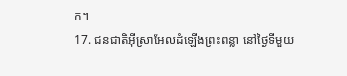ក។
17. ជនជាតិអ៊ីស្រាអែលដំឡើងព្រះពន្លា នៅថ្ងៃទីមួយ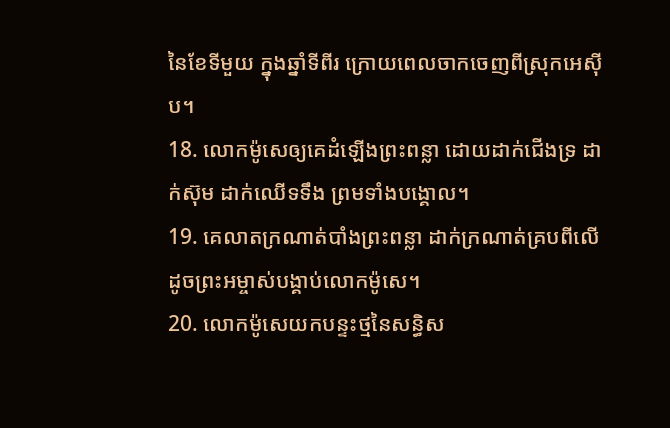នៃខែទីមួយ ក្នុងឆ្នាំទីពីរ ក្រោយពេលចាកចេញពីស្រុកអេស៊ីប។
18. លោកម៉ូសេឲ្យគេដំឡើងព្រះពន្លា ដោយដាក់ជើងទ្រ ដាក់ស៊ុម ដាក់ឈើទទឹង ព្រមទាំងបង្គោល។
19. គេលាតក្រណាត់បាំងព្រះពន្លា ដាក់ក្រណាត់គ្របពីលើ ដូចព្រះអម្ចាស់បង្គាប់លោកម៉ូសេ។
20. លោកម៉ូសេយកបន្ទះថ្មនៃសន្ធិស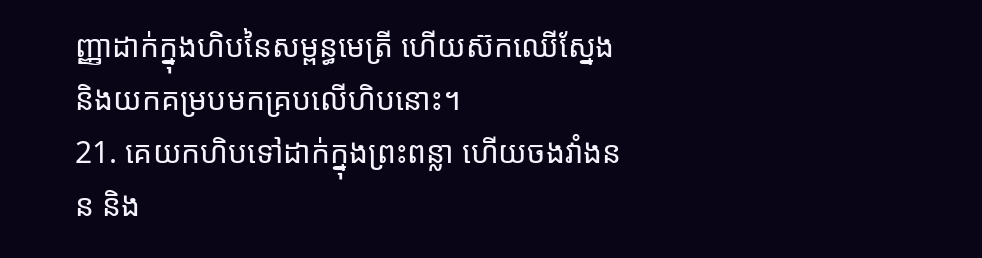ញ្ញាដាក់ក្នុងហិបនៃសម្ពន្ធមេត្រី ហើយស៊កឈើស្នែង និងយកគម្របមកគ្របលើហិបនោះ។
21. គេយកហិបទៅដាក់ក្នុងព្រះពន្លា ហើយចងវាំងនន និង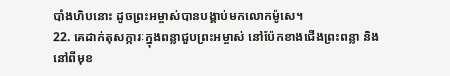បាំងហិបនោះ ដូចព្រះអម្ចាស់បានបង្គាប់មកលោកម៉ូសេ។
22. គេដាក់តុសក្ការៈក្នុងពន្លាជួបព្រះអម្ចាស់ នៅប៉ែកខាងជើងព្រះពន្លា និងនៅពីមុខ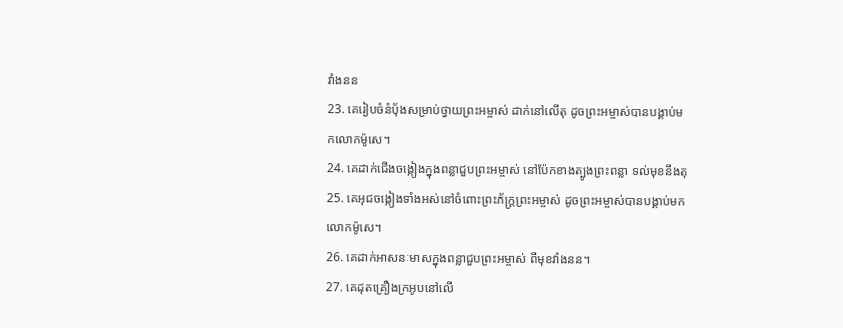វាំងនន
23. គេរៀបចំនំប៉័ងសម្រាប់ថ្វាយព្រះអម្ចាស់ ដាក់នៅលើតុ ដូចព្រះអម្ចាស់បានបង្គាប់មកលោកម៉ូសេ។
24. គេដាក់ជើងចង្កៀងក្នុងពន្លាជួបព្រះអម្ចាស់ នៅប៉ែកខាងត្បូងព្រះពន្លា ទល់មុខនឹងតុ
25. គេអុជចង្កៀងទាំងអស់នៅចំពោះព្រះភ័ក្ត្រព្រះអម្ចាស់ ដូចព្រះអម្ចាស់បានបង្គាប់មកលោកម៉ូសេ។
26. គេដាក់អាសនៈមាសក្នុងពន្លាជួបព្រះអម្ចាស់ ពីមុខវាំងនន។
27. គេដុតគ្រឿងក្រអូបនៅលើ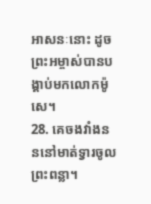អាសនៈនោះ ដូចព្រះអម្ចាស់បានបង្គាប់មកលោកម៉ូសេ។
28. គេចងវាំងនននៅមាត់ទ្វារចូលព្រះពន្លា។